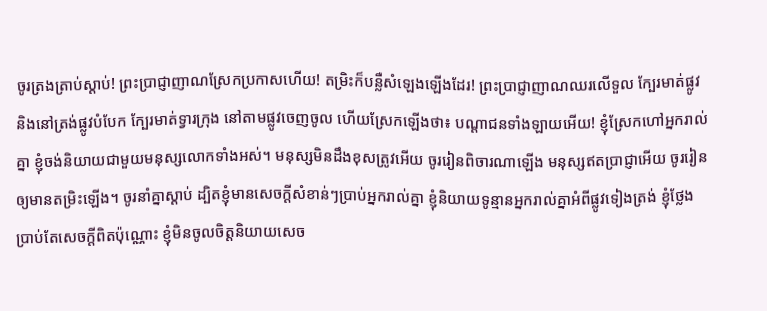ចូរត្រងត្រាប់ស្ដាប់! ព្រះប្រាជ្ញាញាណស្រែកប្រកាសហើយ! តម្រិះក៏បន្លឺសំឡេងឡើងដែរ! ព្រះប្រាជ្ញាញាណឈរលើទួល ក្បែរមាត់ផ្លូវ និងនៅត្រង់ផ្លូវបំបែក ក្បែរមាត់ទ្វារក្រុង នៅតាមផ្លូវចេញចូល ហើយស្រែកឡើងថា៖ បណ្ដាជនទាំងឡាយអើយ! ខ្ញុំស្រែកហៅអ្នករាល់គ្នា ខ្ញុំចង់និយាយជាមួយមនុស្សលោកទាំងអស់។ មនុស្សមិនដឹងខុសត្រូវអើយ ចូររៀនពិចារណាឡើង មនុស្សឥតប្រាជ្ញាអើយ ចូររៀនឲ្យមានតម្រិះឡើង។ ចូរនាំគ្នាស្ដាប់ ដ្បិតខ្ញុំមានសេចក្ដីសំខាន់ៗប្រាប់អ្នករាល់គ្នា ខ្ញុំនិយាយទូន្មានអ្នករាល់គ្នាអំពីផ្លូវទៀងត្រង់ ខ្ញុំថ្លែងប្រាប់តែសេចក្ដីពិតប៉ុណ្ណោះ ខ្ញុំមិនចូលចិត្តនិយាយសេច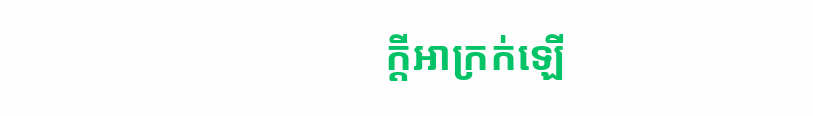ក្ដីអាក្រក់ឡើ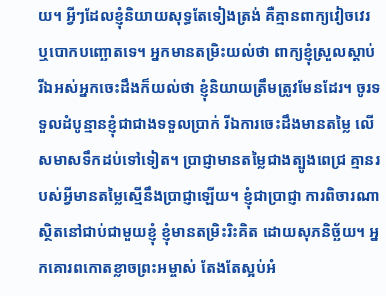យ។ អ្វីៗដែលខ្ញុំនិយាយសុទ្ធតែទៀងត្រង់ គឺគ្មានពាក្យវៀចវេរ ឬបោកបញ្ឆោតទេ។ អ្នកមានតម្រិះយល់ថា ពាក្យខ្ញុំស្រួលស្ដាប់ រីឯអស់អ្នកចេះដឹងក៏យល់ថា ខ្ញុំនិយាយត្រឹមត្រូវមែនដែរ។ ចូរទទួលដំបូន្មានខ្ញុំជាជាងទទួលប្រាក់ រីឯការចេះដឹងមានតម្លៃ លើសមាសទឹកដប់ទៅទៀត។ ប្រាជ្ញាមានតម្លៃជាងត្បូងពេជ្រ គ្មានរបស់អ្វីមានតម្លៃស្មើនឹងប្រាជ្ញាឡើយ។ ខ្ញុំជាប្រាជ្ញា ការពិចារណាស្ថិតនៅជាប់ជាមួយខ្ញុំ ខ្ញុំមានតម្រិះរិះគិត ដោយសុភនិច្ឆ័យ។ អ្នកគោរពកោតខ្លាចព្រះអម្ចាស់ តែងតែស្អប់អំ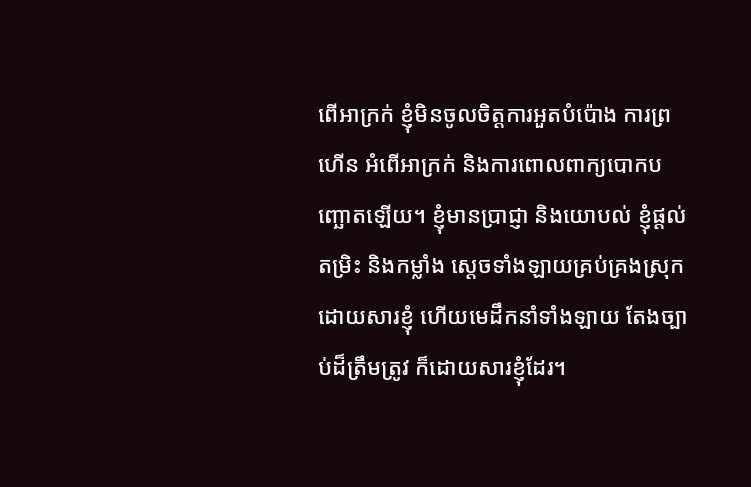ពើអាក្រក់ ខ្ញុំមិនចូលចិត្តការអួតបំប៉ោង ការព្រហើន អំពើអាក្រក់ និងការពោលពាក្យបោកបញ្ឆោតឡើយ។ ខ្ញុំមានប្រាជ្ញា និងយោបល់ ខ្ញុំផ្ដល់តម្រិះ និងកម្លាំង ស្ដេចទាំងឡាយគ្រប់គ្រងស្រុក ដោយសារខ្ញុំ ហើយមេដឹកនាំទាំងឡាយ តែងច្បាប់ដ៏ត្រឹមត្រូវ ក៏ដោយសារខ្ញុំដែរ។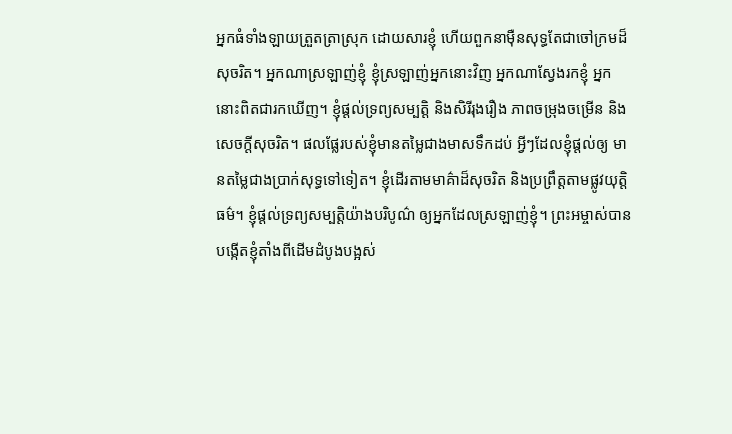អ្នកធំទាំងឡាយត្រួតត្រាស្រុក ដោយសារខ្ញុំ ហើយពួកនាម៉ឺនសុទ្ធតែជាចៅក្រមដ៏សុចរិត។ អ្នកណាស្រឡាញ់ខ្ញុំ ខ្ញុំស្រឡាញ់អ្នកនោះវិញ អ្នកណាស្វែងរកខ្ញុំ អ្នកនោះពិតជារកឃើញ។ ខ្ញុំផ្ដល់ទ្រព្យសម្បត្តិ និងសិរីរុងរឿង ភាពចម្រុងចម្រើន និងសេចក្ដីសុចរិត។ ផលផ្លែរបស់ខ្ញុំមានតម្លៃជាងមាសទឹកដប់ អ្វីៗដែលខ្ញុំផ្ដល់ឲ្យ មានតម្លៃជាងប្រាក់សុទ្ធទៅទៀត។ ខ្ញុំដើរតាមមាគ៌ាដ៏សុចរិត និងប្រព្រឹត្តតាមផ្លូវយុត្តិធម៌។ ខ្ញុំផ្ដល់ទ្រព្យសម្បត្តិយ៉ាងបរិបូណ៌ ឲ្យអ្នកដែលស្រឡាញ់ខ្ញុំ។ ព្រះអម្ចាស់បានបង្កើតខ្ញុំតាំងពីដើមដំបូងបង្អស់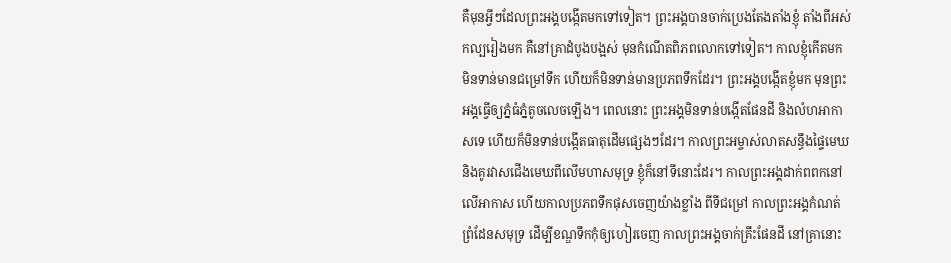គឺមុនអ្វីៗដែលព្រះអង្គបង្កើតមកទៅទៀត។ ព្រះអង្គបានចាក់ប្រេងតែងតាំងខ្ញុំ តាំងពីអស់កល្បរៀងមក គឺនៅគ្រាដំបូងបង្អស់ មុនកំណើតពិភពលោកទៅទៀត។ កាលខ្ញុំកើតមក មិនទាន់មានជម្រៅទឹក ហើយក៏មិនទាន់មានប្រភពទឹកដែរ។ ព្រះអង្គបង្កើតខ្ញុំមក មុនព្រះអង្គធ្វើឲ្យភ្នំធំភ្នំតូចលេចឡើង។ ពេលនោះ ព្រះអង្គមិនទាន់បង្កើតផែនដី និងលំហអាកាសទេ ហើយក៏មិនទាន់បង្កើតធាតុដើមផ្សេងៗដែរ។ កាលព្រះអម្ចាស់លាតសន្ធឹងផ្ទៃមេឃ និងគូរវាសជើងមេឃពីលើមហាសមុទ្រ ខ្ញុំក៏នៅទីនោះដែរ។ កាលព្រះអង្គដាក់ពពកនៅលើអាកាស ហើយកាលប្រភពទឹកផុសចេញយ៉ាងខ្លាំង ពីទីជម្រៅ កាលព្រះអង្គកំណត់ព្រំដែនសមុទ្រ ដើម្បីខណ្ឌទឹកកុំឲ្យហៀរចេញ កាលព្រះអង្គចាក់គ្រឹះផែនដី នៅគ្រានោះ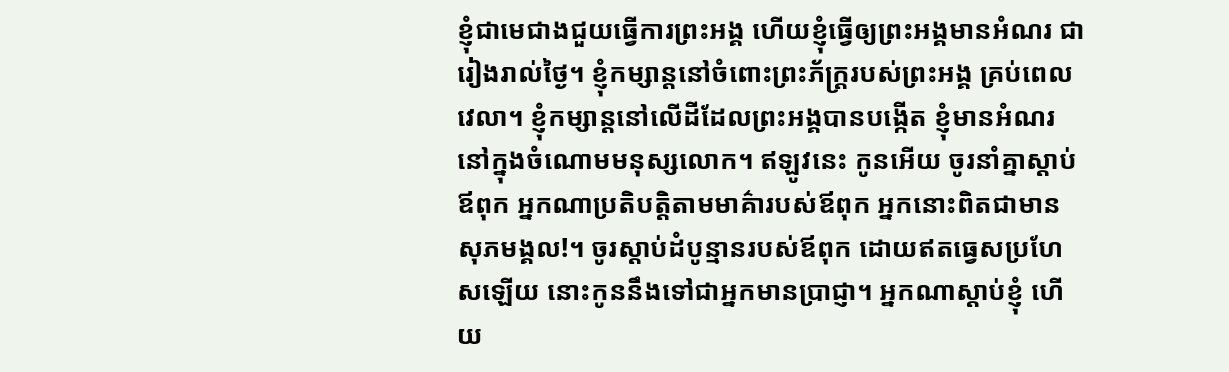ខ្ញុំជាមេជាងជួយធ្វើការព្រះអង្គ ហើយខ្ញុំធ្វើឲ្យព្រះអង្គមានអំណរ ជារៀងរាល់ថ្ងៃ។ ខ្ញុំកម្សាន្តនៅចំពោះព្រះភ័ក្ត្ររបស់ព្រះអង្គ គ្រប់ពេលវេលា។ ខ្ញុំកម្សាន្តនៅលើដីដែលព្រះអង្គបានបង្កើត ខ្ញុំមានអំណរនៅក្នុងចំណោមមនុស្សលោក។ ឥឡូវនេះ កូនអើយ ចូរនាំគ្នាស្ដាប់ឪពុក អ្នកណាប្រតិបត្តិតាមមាគ៌ារបស់ឪពុក អ្នកនោះពិតជាមានសុភមង្គល!។ ចូរស្ដាប់ដំបូន្មានរបស់ឪពុក ដោយឥតធ្វេសប្រហែសឡើយ នោះកូននឹងទៅជាអ្នកមានប្រាជ្ញា។ អ្នកណាស្ដាប់ខ្ញុំ ហើយ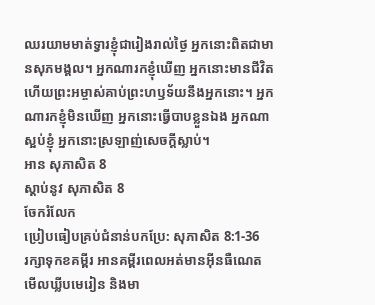ឈរយាមមាត់ទ្វារខ្ញុំជារៀងរាល់ថ្ងៃ អ្នកនោះពិតជាមានសុភមង្គល។ អ្នកណារកខ្ញុំឃើញ អ្នកនោះមានជីវិត ហើយព្រះអម្ចាស់គាប់ព្រះហឫទ័យនឹងអ្នកនោះ។ អ្នកណារកខ្ញុំមិនឃើញ អ្នកនោះធ្វើបាបខ្លួនឯង អ្នកណាស្អប់ខ្ញុំ អ្នកនោះស្រឡាញ់សេចក្ដីស្លាប់។
អាន សុភាសិត 8
ស្ដាប់នូវ សុភាសិត 8
ចែករំលែក
ប្រៀបធៀបគ្រប់ជំនាន់បកប្រែ: សុភាសិត 8:1-36
រក្សាទុកខគម្ពីរ អានគម្ពីរពេលអត់មានអ៊ីនធឺណេត មើលឃ្លីបមេរៀន និងមា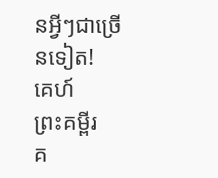នអ្វីៗជាច្រើនទៀត!
គេហ៍
ព្រះគម្ពីរ
គ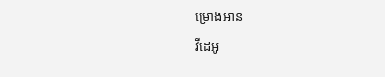ម្រោងអាន
វីដេអូ